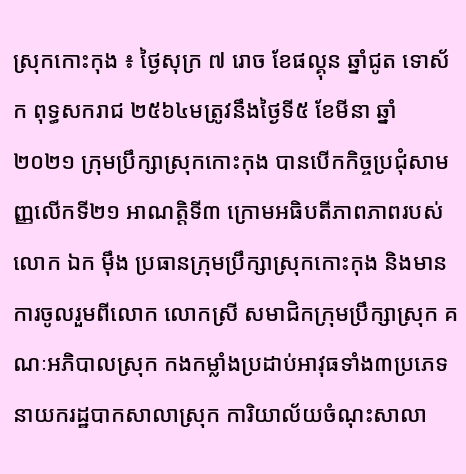ស្រុកកោះកុង ៖ ថ្ងៃសុក្រ ៧ រោច ខែផល្គុន ឆ្នាំជូត ទោស័ក ពុទ្ធសករាជ ២៥៦៤មត្រូវនឹងថ្ងៃទី៥ ខែមីនា ឆ្នាំ២០២១ ក្រុមប្រឹក្សាស្រុកកោះកុង បានបើកកិច្ចប្រជុំសាមញ្ញលើកទី២១ អាណត្តិទី៣ ក្រោមអធិបតីភាពភាពរបស់លោក ឯក ម៉ឹង ប្រធានក្រុមប្រឹក្សាស្រុកកោះកុង និងមានការចូលរួមពីលោក លោកស្រី សមាជិកក្រុមប្រឹក្សាស្រុក គណៈអភិបាលស្រុក កងកម្លាំងប្រដាប់អាវុធទាំង៣ប្រភេទ នាយករដ្ឋបាកសាលាស្រុក ការិយាល័យចំណុះសាលា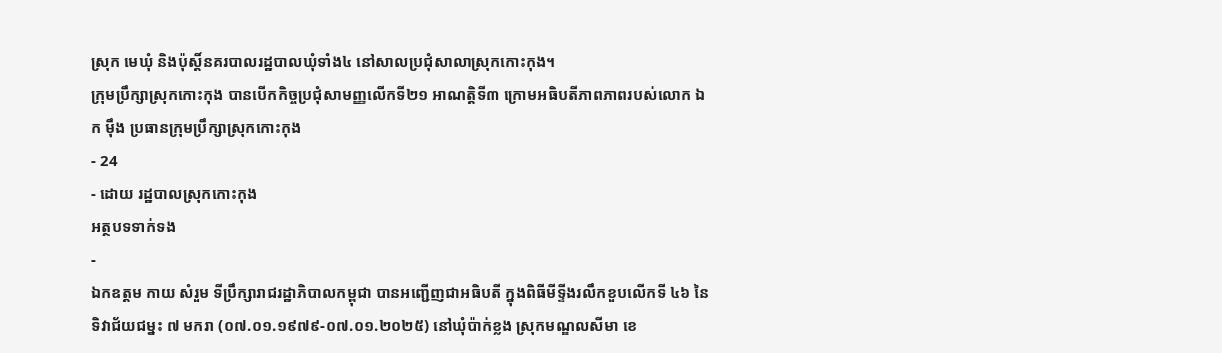ស្រុក មេឃុំ និងប៉ុស្ដិ៍នគរបាលរដ្ឋបាលឃុំទាំង៤ នៅសាលប្រជុំសាលាស្រុកកោះកុង។
ក្រុមប្រឹក្សាស្រុកកោះកុង បានបើកកិច្ចប្រជុំសាមញ្ញលើកទី២១ អាណត្តិទី៣ ក្រោមអធិបតីភាពភាពរបស់លោក ឯក ម៉ឹង ប្រធានក្រុមប្រឹក្សាស្រុកកោះកុង
- 24
- ដោយ រដ្ឋបាលស្រុកកោះកុង
អត្ថបទទាក់ទង
-
ឯកឧត្តម កាយ សំរួម ទីប្រឹក្សារាជរដ្ឋាភិបាលកម្ពុជា បានអញ្ជើញជាអធិបតី ក្នុងពិធីមីទ្ទីងរលឹកខួបលើកទី ៤៦ នៃទិវាជ័យជម្នះ ៧ មករា (០៧.០១.១៩៧៩-០៧.០១.២០២៥) នៅឃុំប៉ាក់ខ្លង ស្រុកមណ្ឌលសីមា ខេ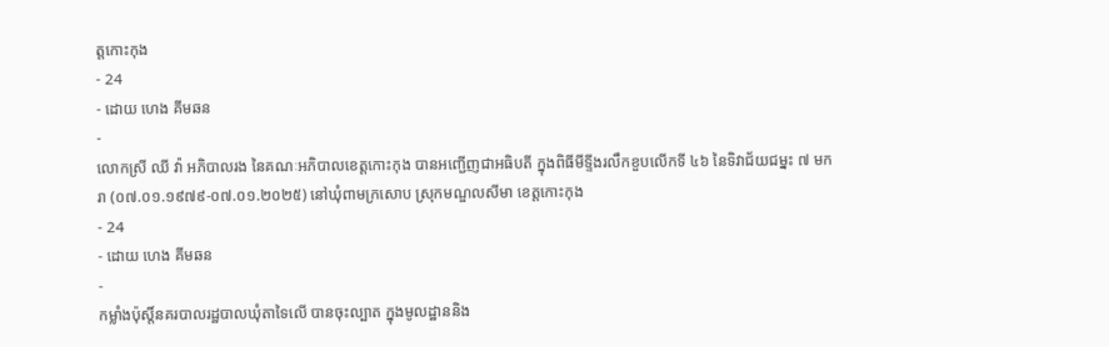ត្តកោះកុង
- 24
- ដោយ ហេង គីមឆន
-
លោកស្រី ឈី វ៉ា អភិបាលរង នៃគណៈអភិបាលខេត្តកោះកុង បានអញ្ជើញជាអធិបតី ក្នុងពិធីមីទ្ទីងរលឹកខួបលើកទី ៤៦ នៃទិវាជ័យជម្នះ ៧ មករា (០៧.០១.១៩៧៩-០៧.០១.២០២៥) នៅឃុំពាមក្រសោប ស្រុកមណ្ឌលសីមា ខេត្តកោះកុង
- 24
- ដោយ ហេង គីមឆន
-
កម្លាំងប៉ុស្តិ៍នគរបាលរដ្ឋបាលឃុំតាទៃលើ បានចុះល្បាត ក្នុងមូលដ្ឋាននិង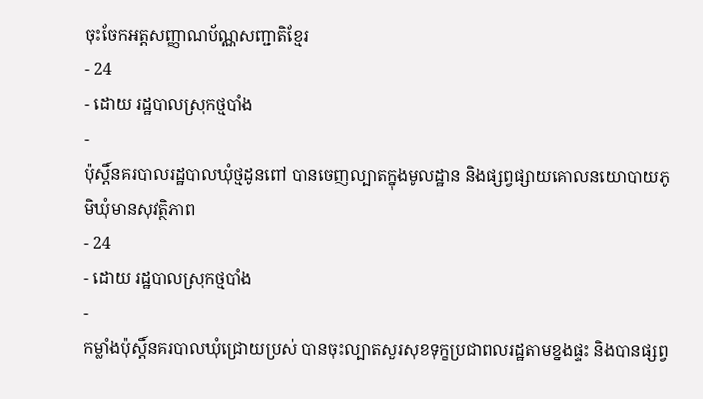ចុះចែកអត្តសញ្ញាណប័ណ្ណសញ្ជាតិខ្មែរ
- 24
- ដោយ រដ្ឋបាលស្រុកថ្មបាំង
-
ប៉ុស្តិ៍នគរបាលរដ្ឋបាលឃុំថ្មដូនពៅ បានចេញល្បាតក្នុងមូលដ្ឋាន និងផ្សព្វផ្សាយគោលនយោបាយភូមិឃុំមានសុវត្ថិភាព
- 24
- ដោយ រដ្ឋបាលស្រុកថ្មបាំង
-
កម្លាំងប៉ុស្តិ៍នគរបាលឃុំជ្រោយប្រស់ បានចុះល្បាតសួរសុខទុក្ខប្រជាពលរដ្ឋតាមខ្នងផ្ទះ និងបានផ្សព្វ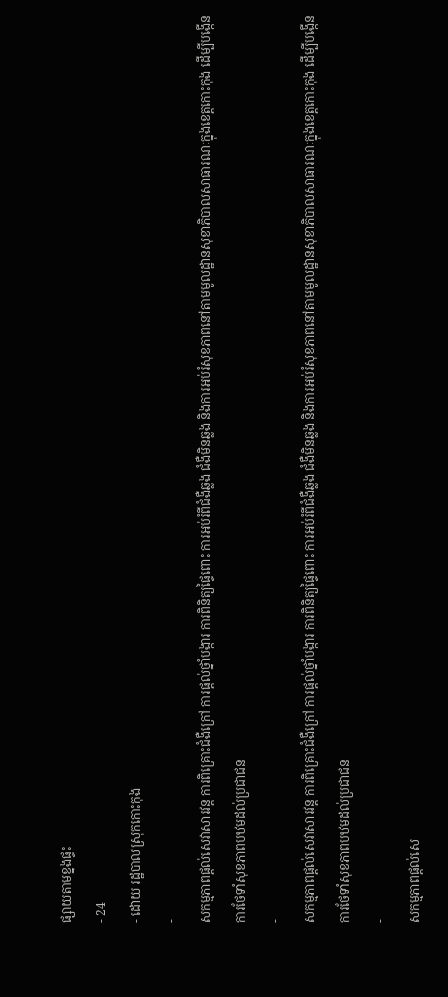ផ្សាយតាមខ្នងផ្ទះ
- 24
- ដោយ រដ្ឋបាលស្រុកកោះកុង
-
សកម្មភាពផ្ដល់សេវាសារវន្ត ការពិគ្រោះជំងឺក្រៅ ការផ្ដល់ថ្នាំបង្ការ ការពិនិត្យផ្ទៃពោះ ការអប់រំពីជំងឺឆ្លង ជំងឺមិនឆ្លង និងការអប់រំសុខភាពនៅតាមមូលដ្ឋានសុខាភិបាលសាធារណៈក្នុងខេត្តកោះកុង ដើម្បីបង្កើនការថែទាំសុខភាពបឋមដល់ប្រជាជន
-
សកម្មភាពផ្ដល់សេវាសារវន្ត ការពិគ្រោះជំងឺក្រៅ ការផ្ដល់ថ្នាំបង្ការ ការពិនិត្យផ្ទៃពោះ ការអប់រំពីជំងឺឆ្លង ជំងឺមិនឆ្លង និងការអប់រំសុខភាពនៅតាមមូលដ្ឋានសុខាភិបាលសាធារណៈក្នុងខេត្តកោះកុង ដើម្បីបង្កើនការថែទាំសុខភាពបឋមដល់ប្រជាជន
-
សកម្មភាពផ្ដល់សេ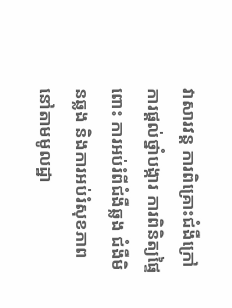វាសារវន្ត ការពិគ្រោះជំងឺក្រៅ ការផ្ដល់ថ្នាំបង្ការ ការពិនិត្យផ្ទៃពោះ ការអប់រំពីជំងឺឆ្លង ជំងឺមិនឆ្លង និងការអប់រំសុខភាពនៅតាមមូលដ្ឋា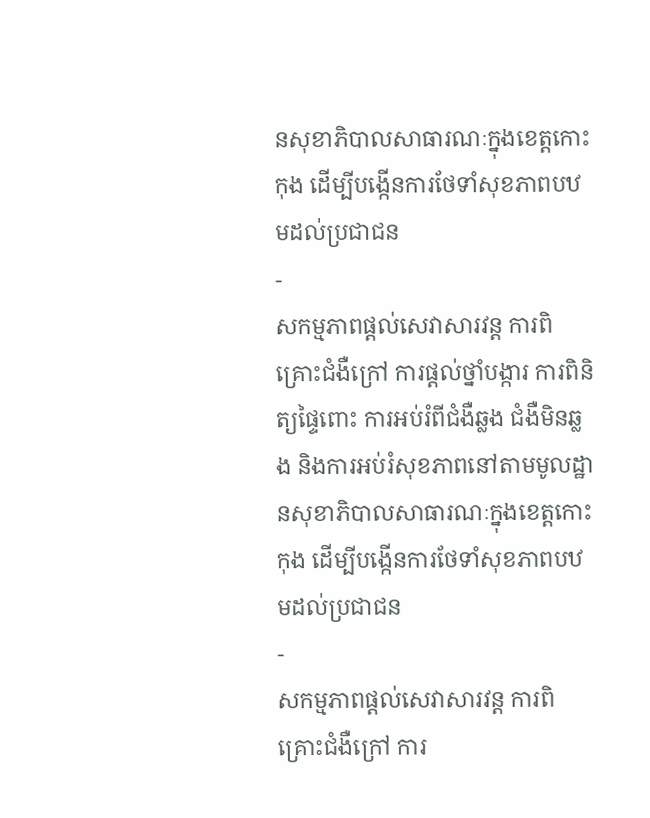នសុខាភិបាលសាធារណៈក្នុងខេត្តកោះកុង ដើម្បីបង្កើនការថែទាំសុខភាពបឋមដល់ប្រជាជន
-
សកម្មភាពផ្ដល់សេវាសារវន្ត ការពិគ្រោះជំងឺក្រៅ ការផ្ដល់ថ្នាំបង្ការ ការពិនិត្យផ្ទៃពោះ ការអប់រំពីជំងឺឆ្លង ជំងឺមិនឆ្លង និងការអប់រំសុខភាពនៅតាមមូលដ្ឋានសុខាភិបាលសាធារណៈក្នុងខេត្តកោះកុង ដើម្បីបង្កើនការថែទាំសុខភាពបឋមដល់ប្រជាជន
-
សកម្មភាពផ្ដល់សេវាសារវន្ត ការពិគ្រោះជំងឺក្រៅ ការ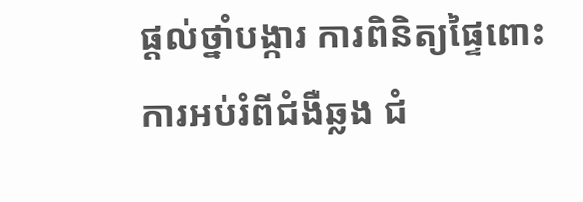ផ្ដល់ថ្នាំបង្ការ ការពិនិត្យផ្ទៃពោះ ការអប់រំពីជំងឺឆ្លង ជំ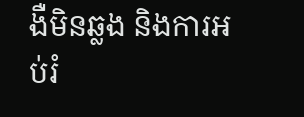ងឺមិនឆ្លង និងការអប់រំ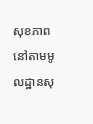សុខភាពនៅតាមមូលដ្ឋានសុ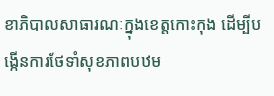ខាភិបាលសាធារណៈក្នុងខេត្តកោះកុង ដើម្បីបង្កើនការថែទាំសុខភាពបឋម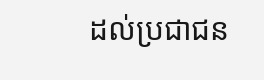ដល់ប្រជាជន